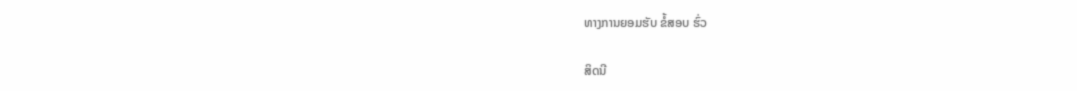ທາງການຍອມຮັບ ຂໍ້ສອບ ຮົ່ວ

ສິດນີ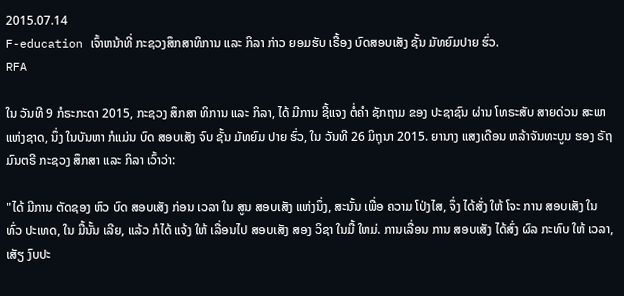2015.07.14
F-education ເຈົ້າຫນ້າທີ່ ກະຊວງສຶກສາທິການ ແລະ ກິລາ ກ່າວ ຍອມຮັບ ເຣື້ອງ ບົດສອບເສັງ ຊັ້ນ ມັທຍົມປາຍ ຮົ່ວ.
RFA

ໃນ ວັນທີ 9 ກໍຣະກະດາ 2015, ກະຊວງ ສຶກສາ ທິການ ແລະ ກິລາ, ໄດ້ ມີການ ຊີ້ແຈງ ຕໍ່ຄໍາ ຊັກຖາມ ຂອງ ປະຊາຊົນ ຜ່ານ ໂທຣະສັບ ສາຍດ່ວນ ສະພາ ແຫ່ງຊາດ, ນຶ່ງ ໃນບັນຫາ ກໍແມ່ນ ບົດ ສອບເສັງ ຈົບ ຊັ້ນ ມັທຍົມ ປາຍ ຮົ່ວ, ໃນ ວັນທີ 26 ມິຖຸນາ 2015. ຍານາງ ແສງເດືອນ ຫລ້າຈັນທະບູນ ຮອງ ຣັຖມົນຕຣີ ກະຊວງ ສຶກສາ ແລະ ກິລາ ເວົ້າວ່າ:

"ໄດ້ ມີການ ຕັດຊອງ ຫົວ ບົດ ສອບເສັງ ກ່ອນ ເວລາ ໃນ ສູນ ສອບເສັງ ແຫ່ງນຶ່ງ, ສະນັ້ນ ເພື່ອ ຄວາມ ໂປ່ງໄສ, ຈຶ່ງ ໄດ້ສັ່ງ ໃຫ້ ໂຈະ ການ ສອບເສັງ ໃນ ທົ່ວ ປະເທດ, ໃນ ມື້ນັ້ນ ເລີຍ, ແລ້ວ ກໍໄດ້ ແຈ້ງ ໃຫ້ ເລື່ອນໄປ ສອບເສັງ ສອງ ວິຊາ ໃນມື້ ໃຫມ່. ການເລື່ອນ ການ ສອບເສັງ ໄດ້ສົ່ງ ຜົລ ກະທົບ ໃຫ້ ເວລາ, ເສັຽ ງົບປະ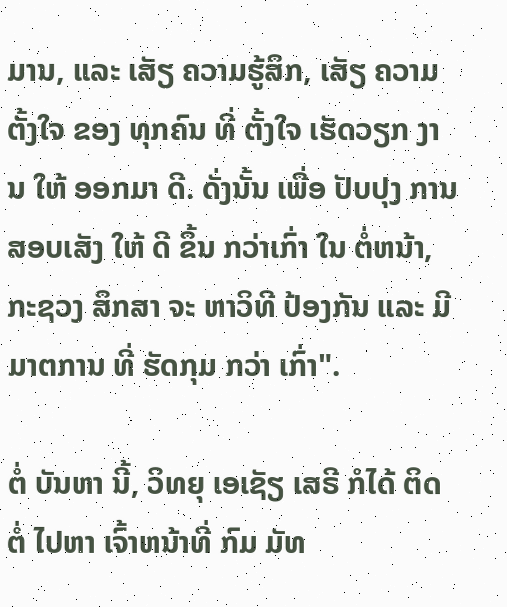ມານ, ແລະ ເສັຽ ຄວາມຮູ້ສຶກ, ເສັຽ ຄວາມ ຕັ້ງໃຈ ຂອງ ທຸກຄົນ ທີ່ ຕັ້ງໃຈ ເຮັດວຽກ ງານ ໃຫ້ ອອກມາ ດີ. ດັ່ງນັ້ນ ເພື່ອ ປັບປຸງ ການ ສອບເສັງ ໃຫ້ ດີ ຂຶ້ນ ກວ່າເກົ່າ ໃນ ຕໍ່ຫນ້າ, ກະຊວງ ສຶກສາ ຈະ ຫາວິທີ ປ້ອງກັນ ແລະ ມີ ມາຕການ ທີ່ ຮັດກຸມ ກວ່າ ເກົ່າ".

ຕໍ່ ບັນຫາ ນີ້, ວິທຍຸ ເອເຊັຽ ເສຣີ ກໍໄດ້ ຕິດຕໍ່ ໄປຫາ ເຈົ້າຫນ້າທີ່ ກົມ ມັທ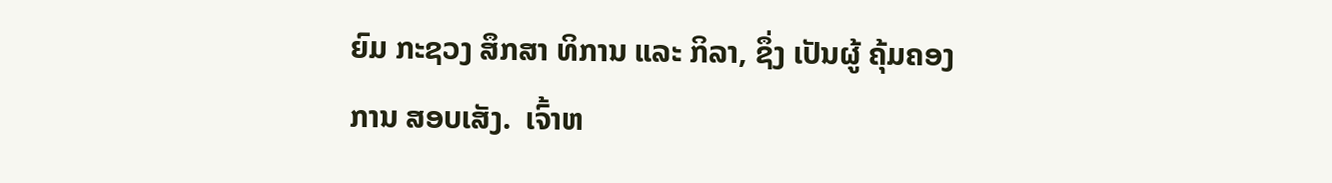ຍົມ ກະຊວງ ສຶກສາ ທິການ ແລະ ກິລາ, ຊຶ່ງ ເປັນຜູ້ ຄຸ້ມຄອງ ການ ສອບເສັງ.  ເຈົ້າຫ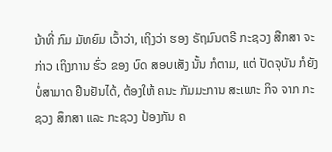ນ້າທີ່ ກົມ ມັທຍົມ ເວົ້າວ່າ, ເຖິງວ່າ ຮອງ ຣັຖມົນຕຣີ ກະຊວງ ສືກສາ ຈະກ່າວ ເຖິງການ ຮົ່ວ ຂອງ ບົດ ສອບເສັງ ນັ້ນ ກໍຕາມ, ແຕ່ ປັດຈຸບັນ ກໍຍັງ ບໍ່ສາມາດ ຢືນຢັນໄດ້, ຕ້ອງໃຫ້ ຄນະ ກັມມະການ ສະເພາະ ກິຈ ຈາກ ກະຊວງ ສຶກສາ ແລະ ກະຊວງ ປ້ອງກັນ ຄ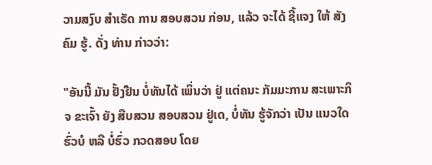ວາມສງົບ ສຳເຣັດ ການ ສອບສວນ ກ່ອນ, ແລ້ວ ຈະໄດ້ ຊີ້ແຈງ ໃຫ້ ສັງຄົມ ຮູ້. ດັ່ງ ທ່ານ ກ່າວວ່າ:

"ອັນນີ້ ມັນ ຢັ້ງຢືນ ບໍ່ທັນໄດ້ ເພິ່ນວ່າ ຢູ່ ແຕ່ຄນະ ກັມມະການ ສະເພາະກິຈ ຂະເຈົ້າ ຍັງ ສືບສວນ ສອບສວນ ຢູ່ເດ, ບໍ່ທັນ ຮູ້ຈັກວ່າ ເປັນ ແນວໃດ ຮົ່ວບໍ ຫລື ບໍ່ຮົ່ວ ກວດສອບ ໂດຍ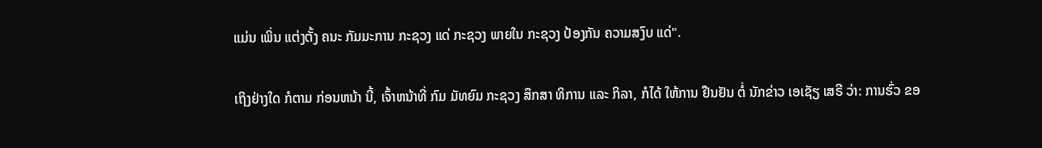ແມ່ນ ເພິ່ນ ແຕ່ງຕັ້ງ ຄນະ ກັມມະການ ກະຊວງ ແດ່ ກະຊວງ ພາຍໃນ ກະຊວງ ປ້ອງກັນ ຄວາມສງົບ ແດ່".

ເຖິງຢ່າງໃດ ກໍຕາມ ກ່ອນຫນ້າ ນີ້, ເຈົ້າຫນ້າທີ່ ກົມ ມັທຍົມ ກະຊວງ ສຶກສາ ທິການ ແລະ ກິລາ, ກໍໄດ້ ໃຫ້ການ ຢືນຢັນ ຕໍ່ ນັກຂ່າວ ເອເຊັຽ ເສຣີ ວ່າ: ການຮົ່ວ ຂອ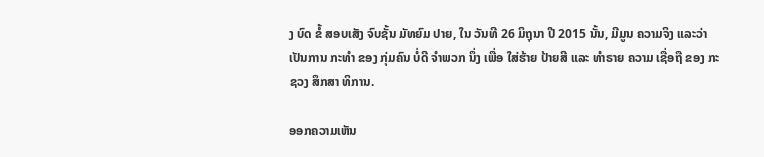ງ ບົດ ຂໍ້ ສອບເສັງ ຈົບຊັ້ນ ມັທຍົມ ປາຍ, ໃນ ວັນທີ 26 ມິຖຸນາ ປີ 2015 ນັ້ນ, ມີມູນ ຄວາມຈິງ ແລະວ່າ ເປັນການ ກະທຳ ຂອງ ກຸ່ມຄົນ ບໍ່ດີ ຈຳພວກ ນຶ່ງ ເພື່ອ ໃສ່ຮ້າຍ ປ້າຍສີ ແລະ ທຳຣາຍ ຄວາມ ເຊື່ອຖື ຂອງ ກະຊວງ ສຶກສາ ທິການ.

ອອກຄວາມເຫັນ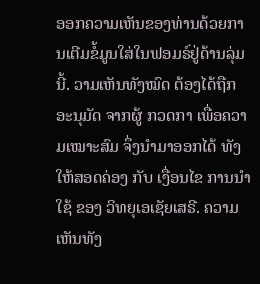ອອກຄວາມເຫັນຂອງທ່ານດ້ວຍການເຕີມຂໍ້ມູນໃສ່ໃນຟອມຣ໌ຢູ່ດ້ານລຸ່ມນີ້. ວາມເຫັນທັງໝົດ ຕ້ອງໄດ້ຖືກ ອະນຸມັດ ຈາກຜູ້ ກວດກາ ເພື່ອຄວາມເໝາະສົມ ຈຶ່ງນໍາມາອອກໄດ້ ທັງໃຫ້ສອດຄ່ອງ ກັບ ເງື່ອນໄຂ ການນຳໃຊ້ ຂອງ ວິທຍຸເອເຊັຍເສຣີ. ຄວາມເຫັນທັງ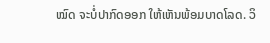ໝົດ ຈະບໍ່ປາກົດອອກ ໃຫ້ເຫັນພ້ອມບາດໂລດ. ວິ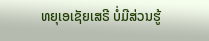ທຍຸເອເຊັຍເສຣີ ບໍ່ມີສ່ວນຮູ້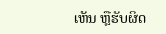ເຫັນ ຫຼືຮັບຜິດ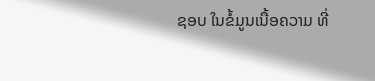ຊອບ ໃນຂໍ້ມູນເນື້ອຄວາມ ທີ່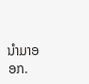ນໍາມາອອກ.